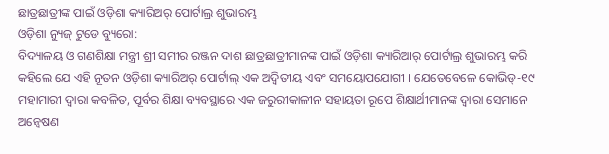ଛାତ୍ରଛାତ୍ରୀଙ୍କ ପାଇଁ ଓଡ଼ିଶା କ୍ୟାରିଅର୍ ପୋର୍ଟାଲ୍ର ଶୁଭାରମ୍ଭ
ଓଡ଼ିଶା ନ୍ୟୁଜ୍ ଟୁଡେ ବ୍ୟୁରୋ:
ବିଦ୍ୟାଳୟ ଓ ଗଣଶିକ୍ଷା ମନ୍ତ୍ରୀ ଶ୍ରୀ ସମୀର ରଞ୍ଜନ ଦାଶ ଛାତ୍ରଛାତ୍ରୀମାନଙ୍କ ପାଇଁ ଓଡ଼ିଶା କ୍ୟାରିଆର୍ ପୋର୍ଟାଲ୍ର ଶୁଭାରମ୍ଭ କରି କହିଲେ ଯେ ଏହି ନୂତନ ଓଡ଼ିଶା କ୍ୟାରିଅର୍ ପୋର୍ଟାଲ୍ ଏକ ଅଦ୍ୱିତୀୟ ଏବଂ ସମୟୋପଯୋଗୀ । ଯେତେବେଳେ କୋଭିଡ୍-୧୯ ମହାମାରୀ ଦ୍ୱାରା କବଳିତ, ପୂର୍ବର ଶିକ୍ଷା ବ୍ୟବସ୍ଥାରେ ଏକ ଜରୁରୀକାଳୀନ ସହାୟତା ରୂପେ ଶିକ୍ଷାର୍ଥୀମାନଙ୍କ ଦ୍ୱାରା ସେମାନେ ଅନ୍ବେଷଣ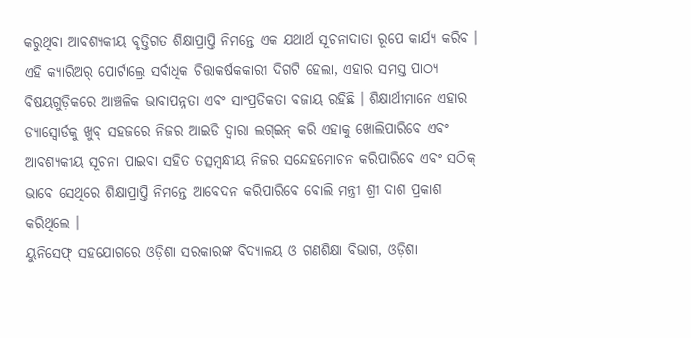କରୁଥିବା ଆବଶ୍ୟକୀୟ ବୃତ୍ତିଗତ ଶିକ୍ଷାପ୍ରାପ୍ତି ନିମନ୍ତେ ଏକ ଯଥାର୍ଥ ସୂଚନାଦାତା ରୂପେ କାର୍ଯ୍ୟ କରିବ । ଏହି କ୍ୟାରିଅର୍ ପୋର୍ଟାଲ୍ରେ ସର୍ବାଧିକ ଚିତ୍ତାକର୍ଷକକାରୀ ଦିଗଟି ହେଲା, ଏହାର ସମସ୍ତ ପାଠ୍ୟ ବିଷୟଗୁଡ଼ିକରେ ଆଞ୍ଚଳିକ ଭାବାପନ୍ନତା ଏବଂ ସାଂପ୍ରତିକତା ବଜାୟ ରହିଛି । ଶିକ୍ଷାର୍ଥୀମାନେ ଏହାର ଡ୍ୟାସ୍ବୋର୍ଡକୁ ଖୁବ୍ ସହଜରେ ନିଜର ଆଇଡି ଦ୍ୱାରା ଲଗ୍ଇନ୍ କରି ଏହାକୁ ଖୋଲିପାରିବେ ଏବଂ ଆବଶ୍ୟକୀୟ ସୂଚନା ପାଇବା ସହିତ ତତ୍ସମ୍ବନ୍ଧୀୟ ନିଜର ସନ୍ଦେହମୋଚନ କରିପାରିବେ ଏବଂ ସଠିକ୍ ଭାବେ ସେଥିରେ ଶିକ୍ଷାପ୍ରାପ୍ତି ନିମନ୍ତେ ଆବେଦନ କରିପାରିବେ ବୋଲି ମନ୍ତ୍ରୀ ଶ୍ରୀ ଦାଶ ପ୍ରକାଶ କରିଥିଲେ ।
ୟୁନିସେଫ୍ ସହଯୋଗରେ ଓଡ଼ିଶା ସରକାରଙ୍କ ବିଦ୍ୟାଳୟ ଓ ଗଣଶିକ୍ଷା ବିଭାଗ, ଓଡ଼ିଶା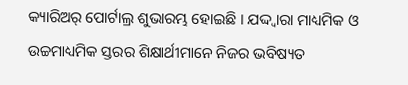କ୍ୟାରିଅର୍ ପୋର୍ଟାଲ୍ର ଶୁଭାରମ୍ଭ ହୋଇଛି । ଯଦ୍ଦ୍ୱାରା ମାଧ୍ୟମିକ ଓ ଉଚ୍ଚମାଧ୍ୟମିକ ସ୍ତରର ଶିକ୍ଷାର୍ଥୀମାନେ ନିଜର ଭବିଷ୍ୟତ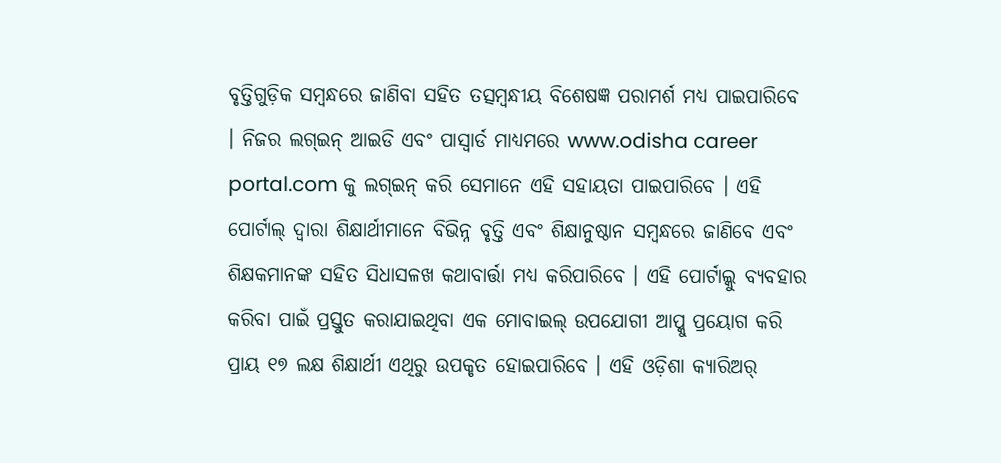ବୃତ୍ତିଗୁଡ଼ିକ ସମ୍ବନ୍ଧରେ ଜାଣିବା ସହିତ ତତ୍ସମ୍ବନ୍ଧୀୟ ବିଶେଷଜ୍ଞ ପରାମର୍ଶ ମଧ୍ୟ ପାଇପାରିବେ । ନିଜର ଲଗ୍ଇନ୍ ଆଇଡି ଏବଂ ପାସ୍ୱାର୍ଡ ମାଧ୍ୟମରେ www.odisha career portal.com କୁ ଲଗ୍ଇନ୍ କରି ସେମାନେ ଏହି ସହାୟତା ପାଇପାରିବେ । ଏହି ପୋର୍ଟାଲ୍ ଦ୍ୱାରା ଶିକ୍ଷାର୍ଥୀମାନେ ବିଭିନ୍ନ ବୃତ୍ତି ଏବଂ ଶିକ୍ଷାନୁଷ୍ଠାନ ସମ୍ବନ୍ଧରେ ଜାଣିବେ ଏବଂ ଶିକ୍ଷକମାନଙ୍କ ସହିତ ସିଧାସଳଖ କଥାବାର୍ତ୍ତା ମଧ୍ୟ କରିପାରିବେ । ଏହି ପୋର୍ଟାଲ୍କୁ ବ୍ୟବହାର କରିବା ପାଇଁ ପ୍ରସ୍ତୁତ କରାଯାଇଥିବା ଏକ ମୋବାଇଲ୍ ଉପଯୋଗୀ ଆପ୍କୁ ପ୍ରୟୋଗ କରି ପ୍ରାୟ ୧୭ ଲକ୍ଷ ଶିକ୍ଷାର୍ଥୀ ଏଥିରୁ ଉପକୃତ ହୋଇପାରିବେ । ଏହି ଓଡ଼ିଶା କ୍ୟାରିଅର୍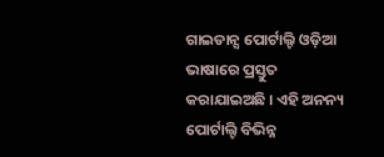ଗାଇଡାନ୍ସ ପୋର୍ଟାଲ୍ଟି ଓଡ଼ିଆ ଭାଷାରେ ପ୍ରସ୍ତୁତ କରାଯାଇଅଛି । ଏହି ଅନନ୍ୟ ପୋର୍ଟାଲ୍ଟି ବିଭିନ୍ନ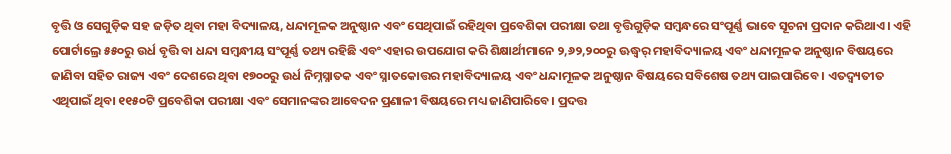ବୃତ୍ତି ଓ ସେଗୁଡ଼ିକ ସହ ଜଡ଼ିତ ଥିବା ମହା ବିଦ୍ୟାଳୟ, ଧନ୍ଦାମୂଳକ ଅନୁଷ୍ଠାନ ଏବଂ ସେଥିପାଇଁ ରହିଥିବା ପ୍ରବେଶିକା ପରୀକ୍ଷା ତଥା ବୃତ୍ତିଗୁଡ଼ିକ ସମ୍ବନ୍ଧରେ ସଂପୂର୍ଣ୍ଣ ଭାବେ ସୂଚନା ପ୍ରଦାନ କରିଥାଏ । ଏହି ପୋର୍ଟାଲ୍ରେ ୫୫୦ରୁ ଉର୍ଧ ବୃତ୍ତି ବା ଧନ୍ଦା ସମ୍ବନ୍ଧୀୟ ସଂପୂର୍ଣ୍ଣ ତଥ୍ୟ ରହିଛି ଏବଂ ଏହାର ଉପଯୋଗ କରି ଶିକ୍ଷାର୍ଥୀମାନେ ୨,୬୨,୨୦୦ରୁ ଊଦ୍ଧ୍ୱର୍ ମହାବିଦ୍ୟାଳୟ ଏବଂ ଧନ୍ଦାମୂଳକ ଅନୁଷ୍ଠାନ ବିଷୟରେ ଜାଣିବା ସହିତ ରାଜ୍ୟ ଏବଂ ଦେଶରେ ଥିବା ୧୭୦୦ରୁ ଉର୍ଧ ନିମ୍ନସ୍ନାତକ ଏବଂ ସ୍ନାତକୋତ୍ତର ମହାବିଦ୍ୟାଳୟ ଏବଂ ଧନ୍ଦାମୂଳକ ଅନୁଷ୍ଠାନ ବିଷୟରେ ସବିଶେଷ ତଥ୍ୟ ପାଇପାରିବେ । ଏତଦ୍ବ୍ୟତୀତ ଏଥିପାଇଁ ଥିବା ୧୧୫୦ଟି ପ୍ରବେଶିକା ପରୀକ୍ଷା ଏବଂ ସେମାନଙ୍କର ଆବେଦନ ପ୍ରଣାଳୀ ବିଷୟରେ ମଧ୍ୟ ଜାଣିପାରିବେ। ପ୍ରଦତ୍ତ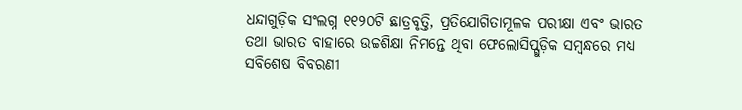ଧନ୍ଦାଗୁଡ଼ିକ ସଂଲଗ୍ନ ୧୧୨୦ଟି ଛାତ୍ରବୃତ୍ତି, ପ୍ରତିଯୋଗିତାମୂଳକ ପରୀକ୍ଷା ଏବଂ ଭାରତ ତଥା ଭାରତ ବାହାରେ ଉଚ୍ଚଶିକ୍ଷା ନିମନ୍ତେ ଥିବା ଫେଲୋସିପ୍ଗୁଡ଼ିକ ସମ୍ବନ୍ଧରେ ମଧ୍ୟ ସବିଶେଷ ବିବରଣୀ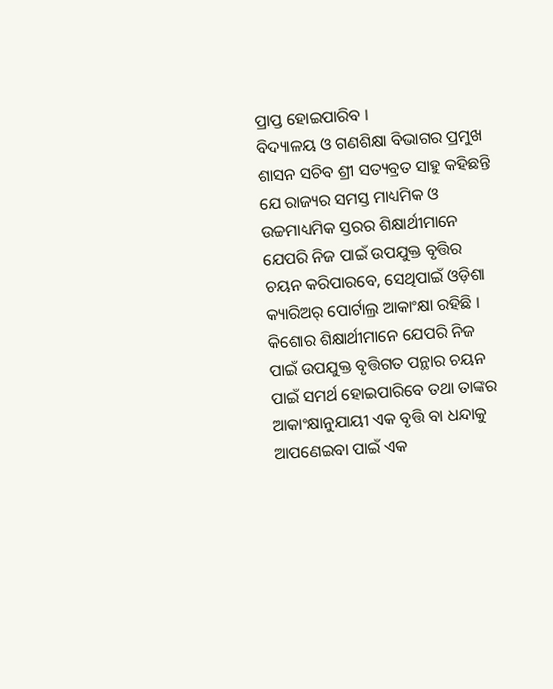ପ୍ରାପ୍ତ ହୋଇପାରିବ ।
ବିଦ୍ୟାଳୟ ଓ ଗଣଶିକ୍ଷା ବିଭାଗର ପ୍ରମୁଖ ଶାସନ ସଚିବ ଶ୍ରୀ ସତ୍ୟବ୍ରତ ସାହୁ କହିଛନ୍ତି ଯେ ରାଜ୍ୟର ସମସ୍ତ ମାଧ୍ୟମିକ ଓ ଉଚ୍ଚମାଧ୍ୟମିକ ସ୍ତରର ଶିକ୍ଷାର୍ଥୀମାନେ ଯେପରି ନିଜ ପାଇଁ ଉପଯୁକ୍ତ ବୃତ୍ତିର ଚୟନ କରିପାରବେ, ସେଥିପାଇଁ ଓଡ଼ିଶା କ୍ୟାରିଅର୍ ପୋର୍ଟାଲ୍ର ଆକାଂକ୍ଷା ରହିଛି । କିଶୋର ଶିକ୍ଷାର୍ଥୀମାନେ ଯେପରି ନିଜ ପାଇଁ ଉପଯୁକ୍ତ ବୃତ୍ତିଗତ ପନ୍ଥାର ଚୟନ ପାଇଁ ସମର୍ଥ ହୋଇପାରିବେ ତଥା ତାଙ୍କର ଆକାଂକ୍ଷାନୁଯାୟୀ ଏକ ବୃତ୍ତି ବା ଧନ୍ଦାକୁ ଆପଣେଇବା ପାଇଁ ଏକ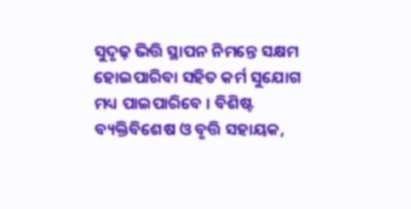ସୁଦୃଢ଼ ଭିତ୍ତି ସ୍ଥାପନ ନିମନ୍ତେ ସକ୍ଷମ ହୋଇପାରିବା ସହିତ କର୍ମ ସୁଯୋଗ ମଧ୍ୟ ପାଇପାରିବେ । ବିଶିଷ୍ଟ ବ୍ୟକ୍ତିବିଶେଷ ଓ ବୃତ୍ତି ସହାୟକ,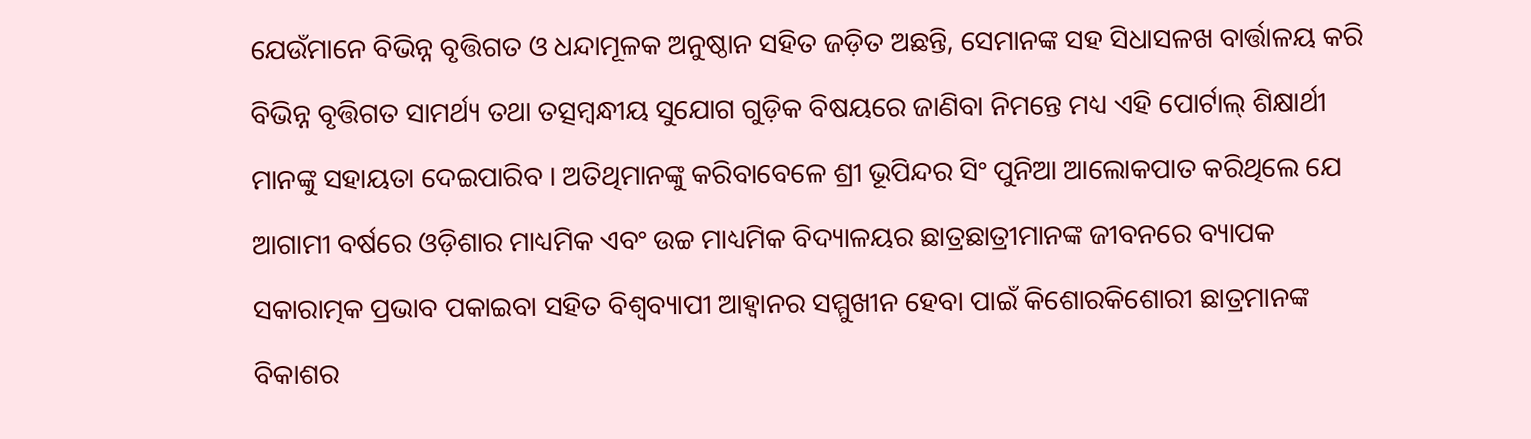ଯେଉଁମାନେ ବିଭିନ୍ନ ବୃତ୍ତିଗତ ଓ ଧନ୍ଦାମୂଳକ ଅନୁଷ୍ଠାନ ସହିତ ଜଡ଼ିତ ଅଛନ୍ତି, ସେମାନଙ୍କ ସହ ସିଧାସଳଖ ବାର୍ତ୍ତାଳୟ କରି ବିଭିନ୍ନ ବୃତ୍ତିଗତ ସାମର୍ଥ୍ୟ ତଥା ତତ୍ସମ୍ବନ୍ଧୀୟ ସୁଯୋଗ ଗୁଡ଼ିକ ବିଷୟରେ ଜାଣିବା ନିମନ୍ତେ ମଧ୍ୟ ଏହି ପୋର୍ଟାଲ୍ ଶିକ୍ଷାର୍ଥୀ ମାନଙ୍କୁ ସହାୟତା ଦେଇପାରିବ । ଅତିଥିମାନଙ୍କୁ କରିବାବେଳେ ଶ୍ରୀ ଭୂପିନ୍ଦର ସିଂ ପୁନିଆ ଆଲୋକପାତ କରିଥିଲେ ଯେ ଆଗାମୀ ବର୍ଷରେ ଓଡ଼ିଶାର ମାଧ୍ୟମିକ ଏବଂ ଉଚ୍ଚ ମାଧ୍ୟମିକ ବିଦ୍ୟାଳୟର ଛାତ୍ରଛାତ୍ରୀମାନଙ୍କ ଜୀବନରେ ବ୍ୟାପକ ସକାରାତ୍ମକ ପ୍ରଭାବ ପକାଇବା ସହିତ ବିଶ୍ୱବ୍ୟାପୀ ଆହ୍ୱାନର ସମ୍ମୁଖୀନ ହେବା ପାଇଁ କିଶୋରକିଶୋରୀ ଛାତ୍ରମାନଙ୍କ ବିକାଶର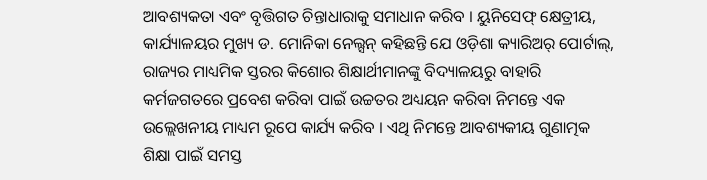ଆବଶ୍ୟକତା ଏବଂ ବୃତ୍ତିଗତ ଚିନ୍ତାଧାରାକୁ ସମାଧାନ କରିବ । ୟୁନିସେଫ୍ କ୍ଷେତ୍ରୀୟ, କାର୍ଯ୍ୟାଳୟର ମୁଖ୍ୟ ଡ. ମୋନିକା ନେଲ୍ସନ୍ କହିଛନ୍ତି ଯେ ଓଡ଼ିଶା କ୍ୟାରିଅର୍ ପୋର୍ଟାଲ୍, ରାଜ୍ୟର ମାଧ୍ୟମିକ ସ୍ତରର କିଶୋର ଶିକ୍ଷାର୍ଥୀମାନଙ୍କୁ ବିଦ୍ୟାଳୟରୁ ବାହାରି କର୍ମଜଗତରେ ପ୍ରବେଶ କରିବା ପାଇଁ ଉଚ୍ଚତର ଅଧ୍ୟୟନ କରିବା ନିମନ୍ତେ ଏକ ଉଲ୍ଲେଖନୀୟ ମାଧ୍ୟମ ରୂପେ କାର୍ଯ୍ୟ କରିବ । ଏଥି ନିମନ୍ତେ ଆବଶ୍ୟକୀୟ ଗୁଣାତ୍ମକ ଶିକ୍ଷା ପାଇଁ ସମସ୍ତ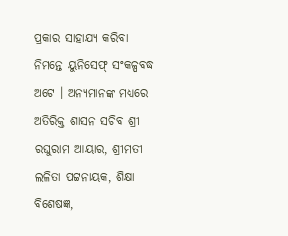ପ୍ରକାର ସାହାଯ୍ୟ କରିବା ନିମନ୍ତେ ୟୁନିସେଫ୍ ସଂକଳ୍ପବଦ୍ଧ ଅଟେ । ଅନ୍ୟମାନଙ୍କ ମଧ୍ୟରେ ଅତିରିକ୍ତ ଶାସନ ସଚିବ ଶ୍ରୀ ରଘୁରାମ ଆୟାର, ଶ୍ରୀମତୀ ଲଳିତା ପଟ୍ଟନାୟକ, ଶିକ୍ଷା ବିଶେଷଜ୍ଞ,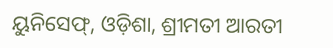ୟୁନିସେଫ୍, ଓଡ଼ିଶା, ଶ୍ରୀମତୀ ଆରତୀ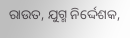ରାଉତ, ଯୁଗ୍ମ ନିର୍ଦ୍ଦେଶକ,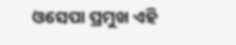ଓସେପା ପ୍ରମୁଖ ଏହି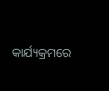କାର୍ଯ୍ୟକ୍ରମରେ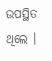ଉପସ୍ଥିତ ଥିଲେ ।